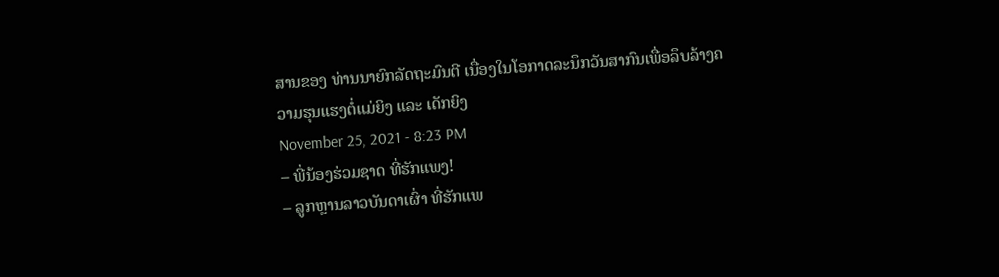ສານຂອງ ທ່ານນາຍົກລັດຖະມົນຕີ ເນື່ອງໃນໂອກາດລະນຶກວັນສາກົນເພື່ອລຶບລ້າງຄວາມຮຸນແຮງຕໍ່ແມ່ຍິງ ແລະ ເດັກຍິງ
November 25, 2021 - 8:23 PM
– ພີ່ນ້ອງຮ່ວມຊາດ ທີ່ຮັກແພງ!
– ລູກຫຼານລາວບັນດາເຜົ່າ ທີ່ຮັກແພ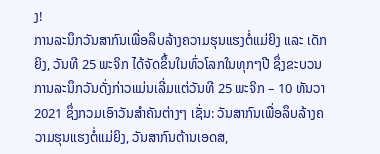ງ!
ການລະນຶກວັນສາກົນເພື່ອລຶບລ້າງຄວາມຮຸນແຮງຕໍ່ແມ່ຍິງ ແລະ ເດັກຍິງ, ວັນທີ 25 ພະຈິກ ໄດ້ຈັດຂຶ້ນໃນທົ່ວໂລກໃນທຸກໆປີ ຊຶ່ງຂະບວນການລະນຶກວັນດັ່ງກ່າວແມ່ນເລີ່ມແຕ່ວັນທີ 25 ພະຈິກ – 10 ທັນວາ 2021 ຊຶ່ງກວມເອົາວັນສຳຄັນຕ່າງໆ ເຊັ່ນ: ວັນສາກົນເພື່ອລຶບລ້າງຄວາມຮຸນແຮງຕໍ່ແມ່ຍິງ, ວັນສາກົນຕ້ານເອດສ,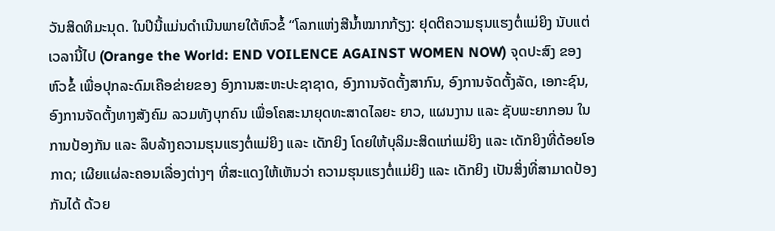ວັນສິດທິມະນຸດ. ໃນປີນີ້ແມ່ນດຳເນີນພາຍໃຕ້ຫົວຂໍ້ “ໂລກແຫ່ງສີນ້ຳໝາກກ້ຽງ: ຢຸດຕິຄວາມຮຸນແຮງຕໍ່ແມ່ຍິງ ນັບແຕ່ເວລານີ້ໄປ (Orange the World: END VOILENCE AGAINST WOMEN NOW) ຈຸດປະສົງ ຂອງຫົວຂໍ້ ເພື່ອປຸກລະດົມເຄືອຂ່າຍຂອງ ອົງການສະຫະປະຊາຊາດ, ອົງການຈັດຕັ້ງສາກົນ, ອົງການຈັດຕັ້ງລັດ, ເອກະຊົນ, ອົງການຈັດຕັ້ງທາງສັງຄົມ ລວມທັງບຸກຄົນ ເພື່ອໂຄສະນາຍຸດທະສາດໄລຍະ ຍາວ, ແຜນງານ ແລະ ຊັບພະຍາກອນ ໃນການປ້ອງກັນ ແລະ ລຶບລ້າງຄວາມຮຸນແຮງຕໍ່ແມ່ຍິງ ແລະ ເດັກຍິງ ໂດຍໃຫ້ບຸລິມະສິດແກ່ແມ່ຍິງ ແລະ ເດັກຍິງທີ່ດ້ອຍໂອກາດ; ເຜີຍແຜ່ລະຄອນເລື່ອງຕ່າງໆ ທີ່ສະແດງໃຫ້ເຫັນວ່າ ຄວາມຮຸນແຮງຕໍ່ແມ່ຍິງ ແລະ ເດັກຍິງ ເປັນສິ່ງທີ່ສາມາດປ້ອງກັນໄດ້ ດ້ວຍ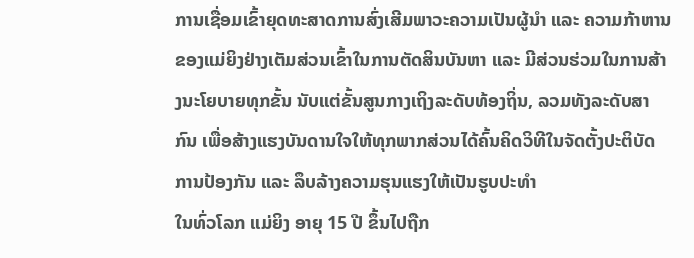ການເຊື່ອມເຂົ້າຍຸດທະສາດການສົ່ງເສີມພາວະຄວາມເປັນຜູ້ນຳ ແລະ ຄວາມກ້າຫານ ຂອງແມ່ຍິງຢ່າງເຕັມສ່ວນເຂົ້າໃນການຕັດສິນບັນຫາ ແລະ ມີສ່ວນຮ່ວມໃນການສ້າງນະໂຍບາຍທຸກຂັ້ນ ນັບແຕ່ຂັ້ນສູນກາງເຖິງລະດັບທ້ອງຖິ່ນ, ລວມທັງລະດັບສາກົນ ເພື່ອສ້າງແຮງບັນດານໃຈໃຫ້ທຸກພາກສ່ວນໄດ້ຄົ້ນຄິດວິທີໃນຈັດຕັ້ງປະຕິບັດການປ້ອງກັນ ແລະ ລຶບລ້າງຄວາມຮຸນແຮງໃຫ້ເປັນຮູບປະທຳ
ໃນທົ່ວໂລກ ແມ່ຍິງ ອາຍຸ 15 ປີ ຂຶ້ນໄປຖືກ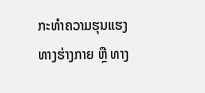ກະທຳຄວາມຮຸນແຮງທາງຮ່າງກາຍ ຫຼື ທາງ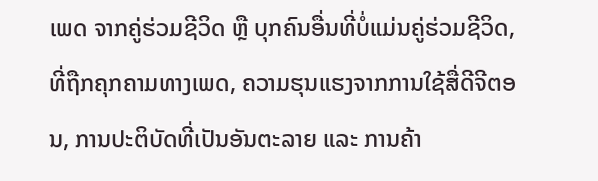ເພດ ຈາກຄູ່ຮ່ວມຊີວິດ ຫຼື ບຸກຄົນອື່ນທີ່ບໍ່ແມ່ນຄູ່ຮ່ວມຊີວິດ, ທີ່ຖືກຄຸກຄາມທາງເພດ, ຄວາມຮຸນແຮງຈາກການໃຊ້ສື່ດີຈີຕອນ, ການປະຕິບັດທີ່ເປັນອັນຕະລາຍ ແລະ ການຄ້າ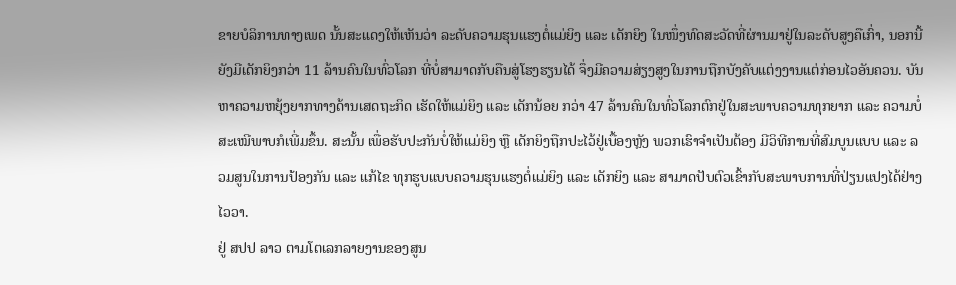ຂາຍບໍລິການທາງເພດ ນັ້ນສະແດງໃຫ້ເຫັນວ່າ ລະດັບຄວາມຮຸນແຮງຕໍ່ແມ່ຍິງ ແລະ ເດັກຍິງ ໃນໜຶ່ງທົດສະວັດທີ່ຜ່ານມາຢູ່ໃນລະດັບສູງຄືເກົ່າ, ນອກນີ້ ຍັງມີເດັກຍິງກວ່າ 11 ລ້ານຄົນໃນທົ່ວໂລກ ທີ່ບໍ່ສາມາດກັບຄືນສູ່ໂຮງຮຽນໄດ້ ຈຶ່ງມີຄວາມສ່ຽງສູງໃນການຖືກບັງຄັບແຕ່ງງານແຕ່ກ່ອນໄວອັນຄວນ. ບັນຫາຄວາມຫຍຸ້ງຍາກທາງດ້ານເສດຖະກິດ ເຮັດໃຫ້ແມ່ຍິງ ແລະ ເດັກນ້ອຍ ກວ່າ 47 ລ້ານຄົນໃນທົ່ວໂລກຕົກຢູ່ໃນສະພາບຄວາມທຸກຍາກ ແລະ ຄວາມບໍ່ສະເໝີພາບກໍເພີ່ມຂຶ້ນ. ສະນັ້ນ ເພື່ອຮັບປະກັນບໍ່ໃຫ້ແມ່ຍິງ ຫຼື ເດັກຍິງຖືກປະໄວ້ຢູ່ເບື້ອງຫຼັງ ພວກເຮົາຈຳເປັນຕ້ອງ ມີວິທີການທີ່ສົມບູນແບບ ແລະ ລວມສູນໃນການປ້ອງກັນ ແລະ ແກ້ໄຂ ທຸກຮູບແບບຄວາມຮຸນແຮງຕໍ່ແມ່ຍິງ ແລະ ເດັກຍິງ ແລະ ສາມາດປັບຕົວເຂົ້າກັບສະພາບການທີ່ປ່ຽນແປງໄດ້ຢ່າງໄວວາ.
ຢູ່ ສປປ ລາວ ຕາມໂຕເລກລາຍງານຂອງສູນ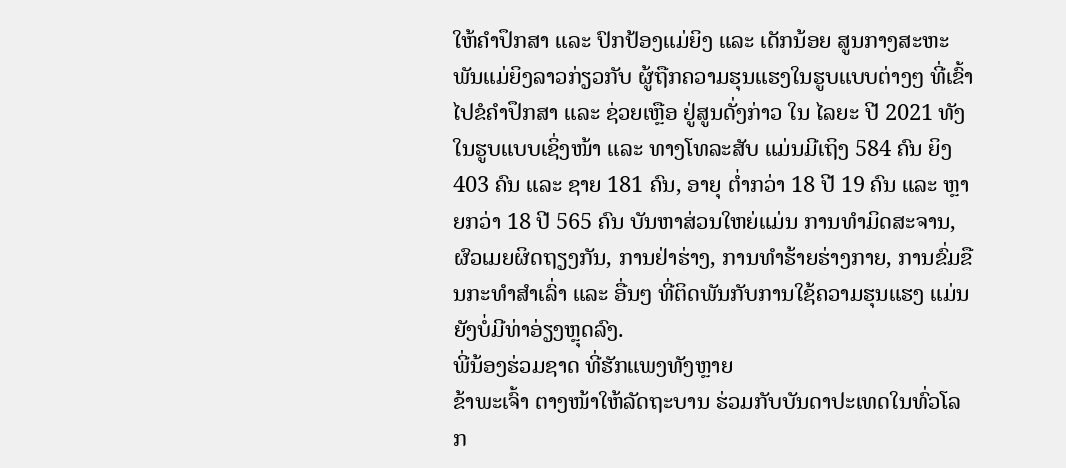ໃຫ້ຄຳປຶກສາ ແລະ ປົກປ້ອງແມ່ຍິງ ແລະ ເດັກນ້ອຍ ສູນກາງສະຫະພັນແມ່ຍິງລາວກ່ຽວກັບ ຜູ້ຖືກຄວາມຮຸນແຮງໃນຮູບແບບຕ່າງໆ ທີ່ເຂົ້າໄປຂໍຄຳປຶກສາ ແລະ ຊ່ວຍເຫຼືອ ຢູ່ສູນດັ່ງກ່າວ ໃນ ໄລຍະ ປີ 2021 ທັງໃນຮູບແບບເຊິ່ງໜ້າ ແລະ ທາງໂທລະສັບ ແມ່ນມີເຖິງ 584 ຄົນ ຍິງ 403 ຄົນ ແລະ ຊາຍ 181 ຄົນ, ອາຍຸ ຕ່ຳກວ່າ 18 ປີ 19 ຄົນ ແລະ ຫຼາຍກວ່າ 18 ປີ 565 ຄົນ ບັນຫາສ່ວນໃຫຍ່ແມ່ນ ການທຳມິດສະຈານ, ຜົວເມຍຜິດຖຽງກັນ, ການຢ່າຮ່າງ, ການທຳຮ້າຍຮ່າງກາຍ, ການຂົ່ມຂືນກະທຳສຳເລົ່າ ແລະ ອື່ນໆ ທີ່ຕິດພັນກັບການໃຊ້ຄວາມຮຸນແຮງ ແມ່ນຍັງບໍ່ມີທ່າອ່ຽງຫຼຸດລົງ.
ພີ່ນ້ອງຮ່ວມຊາດ ທີ່ຮັກແພງທັງຫຼາຍ
ຂ້າພະເຈົ້າ ຕາງໜ້າໃຫ້ລັດຖະບານ ຮ່ວມກັບບັນດາປະເທດໃນທົ່ວໂລກ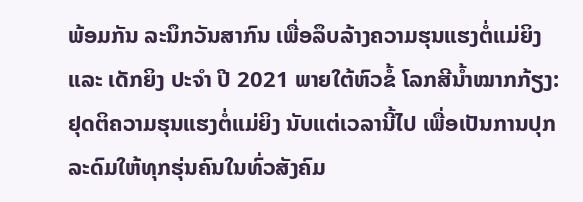ພ້ອມກັນ ລະນຶກວັນສາກົນ ເພື່ອລຶບລ້າງຄວາມຮຸນແຮງຕໍ່ແມ່ຍິງ ແລະ ເດັກຍິງ ປະຈຳ ປີ 2021 ພາຍໃຕ້ຫົວຂໍ້ ໂລກສີນ້ຳໝາກກ້ຽງ: ຢຸດຕິຄວາມຮຸນແຮງຕໍ່ແມ່ຍິງ ນັບແຕ່ເວລານີ້ໄປ ເພື່ອເປັນການປຸກລະດົມໃຫ້ທຸກຮຸ່ນຄົນໃນທົ່ວສັງຄົມ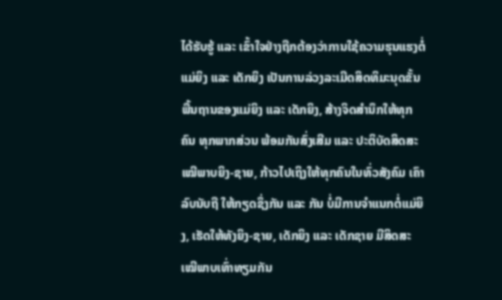ໄດ້ຮັບຮູ້ ແລະ ເຂົ້າໃຈຢ່າງຖືກຕ້ອງວ່າການໃຊ້ຄວາມຮຸນແຮງຕໍ່ແມ່ຍິງ ແລະ ເດັກຍິງ ເປັນການລ່ວງລະເມີດສິດທິມະນຸດຂັ້ນພື້ນຖານຂອງແມ່ຍິງ ແລະ ເດັກຍິງ, ສ້າງຈິດສຳນຶກໃຫ້ທຸກຄົນ ທຸກພາກສ່ວນ ພ້ອມກັນສົ່ງເສີມ ແລະ ປະຕິບັດສິດສະເໝີພາບຍິງ-ຊາຍ, ກ້າວໄປເຖິງໃຫ້ທຸກຄົນໃນທົ່ວສັງຄົມ ເຄົາລົບນັບຖື ໃຫ້ກຽດຊຶ່ງກັນ ແລະ ກັນ ບໍ່ມີການຈຳແນກຕໍ່ແມ່ຍິງ, ເຮັດໃຫ້ທັງຍິງ-ຊາຍ, ເດັກຍິງ ແລະ ເດັກຊາຍ ມີສິດສະເໝີພາບເທົ່າທຽມກັນ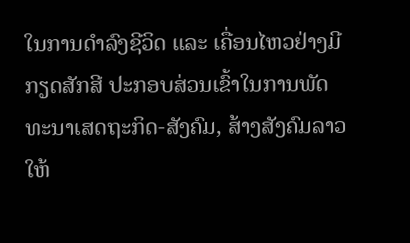ໃນການດຳລົງຊີວິດ ແລະ ເຄື່ອນໄຫວຢ່າງມີກຽດສັກສີ ປະກອບສ່ວນເຂົ້າໃນການພັດທະນາເສດຖະກິດ-ສັງຄົມ, ສ້າງສັງຄົມລາວໃຫ້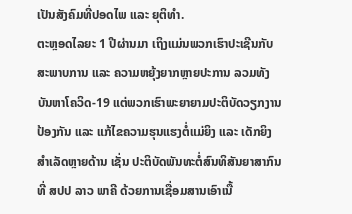ເປັນສັງຄົມທີ່ປອດໄພ ແລະ ຍຸຕິທຳ.
ຕະຫຼອດໄລຍະ 1 ປີຜ່ານມາ ເຖິງແມ່ນພວກເຮົາປະເຊີນກັບສະພາບການ ແລະ ຄວາມຫຍຸ້ງຍາກຫຼາຍປະການ ລວມທັງບັນຫາໂຄວິດ-19 ແຕ່ພວກເຮົາພະຍາຍາມປະຕິບັດວຽກງານປ້ອງກັນ ແລະ ແກ້ໄຂຄວາມຮຸນແຮງຕໍ່ແມ່ຍິງ ແລະ ເດັກຍິງ ສຳເລັດຫຼາຍດ້ານ ເຊັ່ນ ປະຕິບັດພັນທະຕໍ່ສົນທິສັນຍາສາກົນທີ່ ສປປ ລາວ ພາຄີ ດ້ວຍການເຊື່ອມສານເອົາເນື້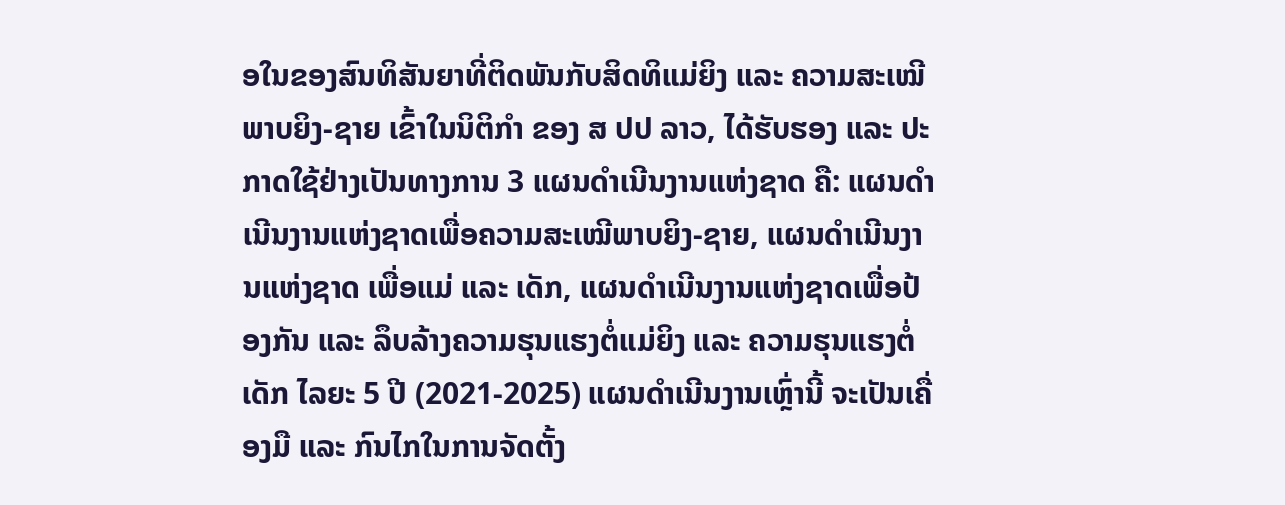ອໃນຂອງສົນທິສັນຍາທີ່ຕິດພັນກັບສິດທິແມ່ຍິງ ແລະ ຄວາມສະເໝີພາບຍິງ-ຊາຍ ເຂົ້າໃນນິຕິກຳ ຂອງ ສ ປປ ລາວ, ໄດ້ຮັບຮອງ ແລະ ປະກາດໃຊ້ຢ່າງເປັນທາງການ 3 ແຜນດຳເນີນງານແຫ່ງຊາດ ຄື: ແຜນດຳເນີນງານແຫ່ງຊາດເພື່ອຄວາມສະເໝີພາບຍິງ-ຊາຍ, ແຜນດຳເນີນງານແຫ່ງຊາດ ເພື່ອແມ່ ແລະ ເດັກ, ແຜນດຳເນີນງານແຫ່ງຊາດເພື່ອປ້ອງກັນ ແລະ ລຶບລ້າງຄວາມຮຸນແຮງຕໍ່ແມ່ຍິງ ແລະ ຄວາມຮຸນແຮງຕໍ່ເດັກ ໄລຍະ 5 ປີ (2021-2025) ແຜນດຳເນີນງານເຫຼົ່ານີ້ ຈະເປັນເຄື່ອງມື ແລະ ກົນໄກໃນການຈັດຕັ້ງ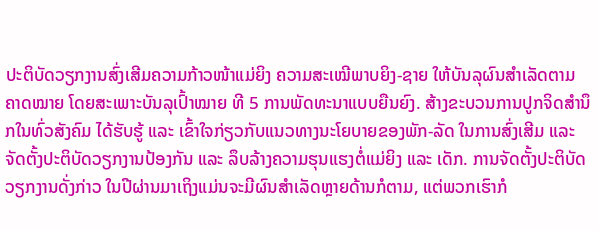ປະຕິບັດວຽກງານສົ່ງເສີມຄວາມກ້າວໜ້າແມ່ຍິງ ຄວາມສະເໝີພາບຍິງ-ຊາຍ ໃຫ້ບັນລຸຜົນສຳເລັດຕາມຄາດໝາຍ ໂດຍສະເພາະບັນລຸເປົ້າໝາຍ ທີ 5 ການພັດທະນາແບບຍືນຍົງ. ສ້າງຂະບວນການປູກຈິດສຳນຶກໃນທົ່ວສັງຄົມ ໄດ້ຮັບຮູ້ ແລະ ເຂົ້າໃຈກ່ຽວກັບແນວທາງນະໂຍບາຍຂອງພັກ-ລັດ ໃນການສົ່ງເສີມ ແລະ ຈັດຕັ້ງປະຕິບັດວຽກງານປ້ອງກັນ ແລະ ລຶບລ້າງຄວາມຮຸນແຮງຕໍ່ແມ່ຍິງ ແລະ ເດັກ. ການຈັດຕັ້ງປະຕິບັດວຽກງານດັ່ງກ່າວ ໃນປີຜ່ານມາເຖິງແມ່ນຈະມີຜົນສຳເລັດຫຼາຍດ້ານກໍຕາມ, ແຕ່ພວກເຮົາກໍ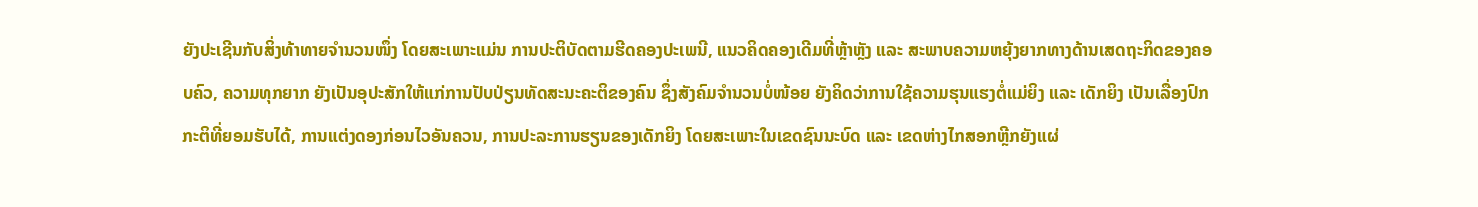ຍັງປະເຊີນກັບສິ່ງທ້າທາຍຈຳນວນໜຶ່ງ ໂດຍສະເພາະແມ່ນ ການປະຕິບັດຕາມຮີດຄອງປະເພນີ, ແນວຄິດຄອງເດີມທີ່ຫຼ້າຫຼັງ ແລະ ສະພາບຄວາມຫຍຸ້ງຍາກທາງດ້ານເສດຖະກິດຂອງຄອບຄົວ, ຄວາມທຸກຍາກ ຍັງເປັນອຸປະສັກໃຫ້ແກ່ການປັບປ່ຽນທັດສະນະຄະຕິຂອງຄົນ ຊຶ່ງສັງຄົມຈໍານວນບໍ່ໜ້ອຍ ຍັງຄິດວ່າການໃຊ້ຄວາມຮຸນແຮງຕໍ່ແມ່ຍິງ ແລະ ເດັກຍິງ ເປັນເລື່ອງປົກກະຕິທີ່ຍອມຮັບໄດ້, ການແຕ່ງດອງກ່ອນໄວອັນຄວນ, ການປະລະການຮຽນຂອງເດັກຍິງ ໂດຍສະເພາະໃນເຂດຊົນນະບົດ ແລະ ເຂດຫ່າງໄກສອກຫຼີກຍັງແຜ່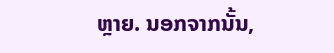ຫຼາຍ. ນອກຈາກນັ້ນ,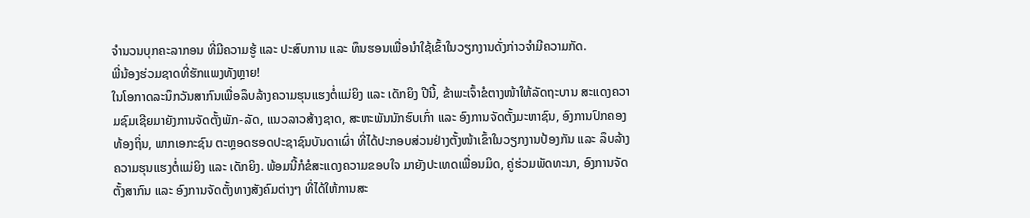ຈຳນວນບຸກຄະລາກອນ ທີ່ມີຄວາມຮູ້ ແລະ ປະສົບການ ແລະ ທຶນຮອນເພື່ອນຳໃຊ້ເຂົ້າໃນວຽກງານດັ່ງກ່າວຈຳມີຄວາມກັດ.
ພີ່ນ້ອງຮ່ວມຊາດທີ່ຮັກແພງທັງຫຼາຍ!
ໃນໂອກາດລະນຶກວັນສາກົນເພື່ອລຶບລ້າງຄວາມຮຸນແຮງຕໍ່ແມ່ຍິງ ແລະ ເດັກຍິງ ປີນີ້, ຂ້າພະເຈົ້າຂໍຕາງໜ້າໃຫ້ລັດຖະບານ ສະແດງຄວາມຊົມເຊີຍມາຍັງການຈັດຕັ້ງພັກ-ລັດ, ແນວລາວສ້າງຊາດ, ສະຫະພັນນັກຮົບເກົ່າ ແລະ ອົງການຈັດຕັ້ງມະຫາຊົນ, ອົງການປົກຄອງທ້ອງຖິ່ນ, ພາກເອກະຊົນ ຕະຫຼອດຮອດປະຊາຊົນບັນດາເຜົ່າ ທີ່ໄດ້ປະກອບສ່ວນຢ່າງຕັ້ງໜ້າເຂົ້າໃນວຽກງານປ້ອງກັນ ແລະ ລຶບລ້າງຄວາມຮຸນແຮງຕໍ່ແມ່ຍິງ ແລະ ເດັກຍິງ. ພ້ອມນີ້ກໍຂໍສະແດງຄວາມຂອບໃຈ ມາຍັງປະເທດເພື່ອນມິດ, ຄູ່ຮ່ວມພັດທະນາ, ອົງການຈັດຕັ້ງສາກົນ ແລະ ອົງການຈັດຕັ້ງທາງສັງຄົມຕ່າງໆ ທີ່ໄດ້ໃຫ້ການສະ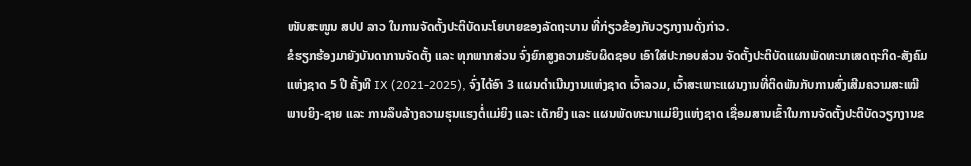ໜັບສະໜູນ ສປປ ລາວ ໃນການຈັດຕັ້ງປະຕິບັດນະໂຍບາຍຂອງລັດຖະບານ ທີ່ກ່ຽວຂ້ອງກັບວຽກງານດັ່ງກ່າວ.
ຂໍຮຽກຮ້ອງມາຍັງບັນດາການຈັດຕັ້ງ ແລະ ທຸກພາກສ່ວນ ຈົ່ງຍົກສູງຄວາມຮັບຜິດຊອບ ເອົາໃສ່ປະກອບສ່ວນ ຈັດຕັ້ງປະຕິບັດແຜນພັດທະນາເສດຖະກິດ-ສັງຄົມແຫ່ງຊາດ 5 ປີ ຄັ້ງທີ IX (2021-2025), ຈົ່ງໄດ້ອົາ 3 ແຜນດຳເນີນງານແຫ່ງຊາດ ເວົ້າລວມ, ເວົ້າສະເພາະແຜນງານທີ່ຕິດພັນກັບການສົ່ງເສີມຄວາມສະເໝີພາບຍິງ-ຊາຍ ແລະ ການລຶບລ້າງຄວາມຮຸນແຮງຕໍ່ແມ່ຍິງ ແລະ ເດັກຍິງ ແລະ ແຜນພັດທະນາແມ່ຍິງແຫ່ງຊາດ ເຊື່ອມສານເຂົ້າໃນການຈັດຕັ້ງປະຕິບັດວຽກງານຂ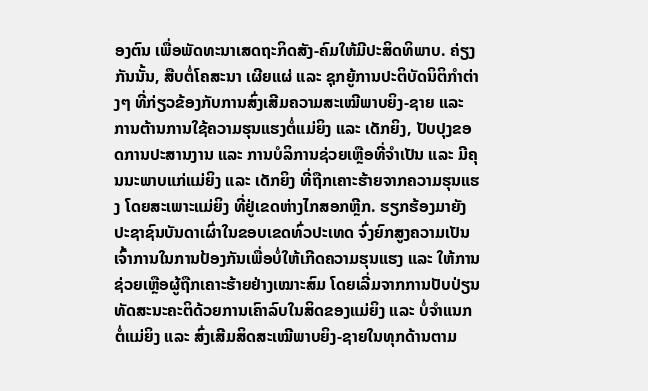ອງຕົນ ເພື່ອພັດທະນາເສດຖະກິດສັງ-ຄົມໃຫ້ມີປະສິດທິພາບ. ຄ່ຽງກັນນັ້ນ, ສືບຕໍ່ໂຄສະນາ ເຜີຍແຜ່ ແລະ ຊຸກຍູ້ການປະຕິບັດນິຕິກຳຕ່າງໆ ທີ່ກ່ຽວຂ້ອງກັບການສົ່ງເສີມຄວາມສະເໝີພາບຍິງ-ຊາຍ ແລະ ການຕ້ານການໃຊ້ຄວາມຮຸນແຮງຕໍ່ແມ່ຍິງ ແລະ ເດັກຍິງ, ປັບປຸງຂອດການປະສານງານ ແລະ ການບໍລິການຊ່ວຍເຫຼືອທີ່ຈຳເປັນ ແລະ ມີຄຸນນະພາບແກ່ແມ່ຍິງ ແລະ ເດັກຍິງ ທີ່ຖືກເຄາະຮ້າຍຈາກຄວາມຮຸນແຮງ ໂດຍສະເພາະແມ່ຍິງ ທີ່ຢູ່ເຂດຫ່າງໄກສອກຫຼີກ. ຮຽກຮ້ອງມາຍັງປະຊາຊົນບັນດາເຜົ່າໃນຂອບເຂດທົ່ວປະເທດ ຈົ່ງຍົກສູງຄວາມເປັນເຈົ້າການໃນການປ້ອງກັນເພື່ອບໍ່ໃຫ້ເກີດຄວາມຮຸນແຮງ ແລະ ໃຫ້ການຊ່ວຍເຫຼືອຜູ້ຖືກເຄາະຮ້າຍຢ່າງເໝາະສົມ ໂດຍເລີ່ມຈາກການປັບປ່ຽນທັດສະນະຄະຕິດ້ວຍການເຄົາລົບໃນສິດຂອງແມ່ຍິງ ແລະ ບໍ່ຈຳແນກຕໍ່ແມ່ຍິງ ແລະ ສົ່ງເສີມສິດສະເໝີພາບຍິງ-ຊາຍໃນທຸກດ້ານຕາມ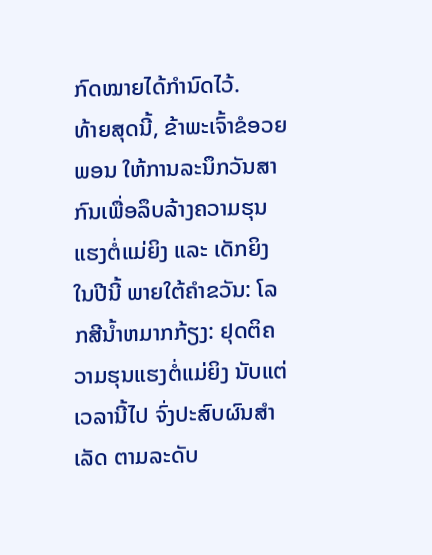ກົດໝາຍໄດ້ກຳນົດໄວ້.
ທ້າຍສຸດນີ້, ຂ້າພະເຈົ້າຂໍອວຍພອນ ໃຫ້ການລະນຶກວັນສາກົນເພື່ອລຶບລ້າງຄວາມຮຸນແຮງຕໍ່ແມ່ຍິງ ແລະ ເດັກຍິງ ໃນປີນີ້ ພາຍໃຕ້ຄຳຂວັນ: ໂລກສີນ້ຳຫມາກກ້ຽງ: ຢຸດຕິຄວາມຮຸນແຮງຕໍ່ແມ່ຍິງ ນັບແຕ່ເວລານີ້ໄປ ຈົ່ງປະສົບຜົນສຳເລັດ ຕາມລະດັບ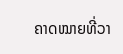ຄາດໝາຍທີ່ວາ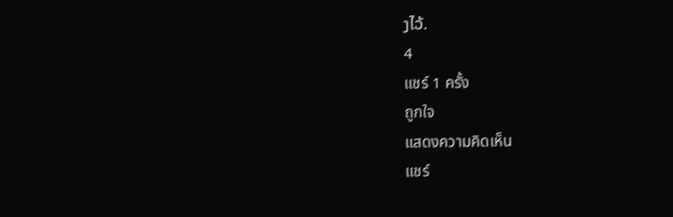ງໄວ້.
4
แชร์ 1 ครั้ง
ถูกใจ
แสดงความคิดเห็น
แชร์